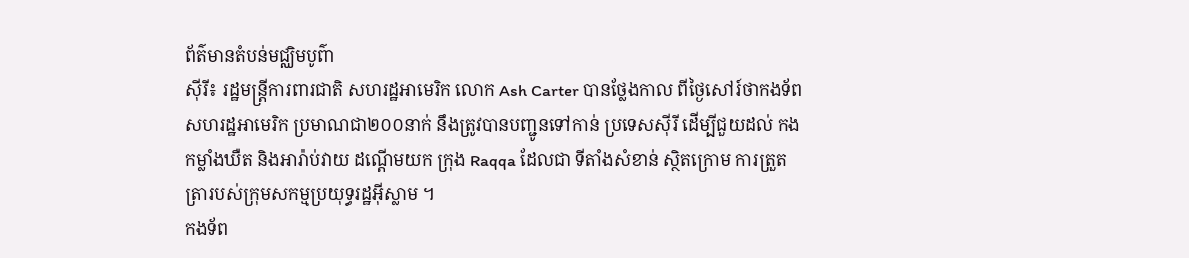ព័ត៌មានតំបន់មជ្ឈិមបូព៌ា
សុីរី៖ រដ្ឋមន្ត្រីការពារជាតិ សហរដ្ឋអាមេរិក លោក Ash Carter បានថ្លែងកាល ពីថ្ងៃសៅរ៍ថាកងទ័ព សហរដ្ឋអាមេរិក ប្រមាណជា២០០នាក់ នឹងត្រូវបានបញ្ជូនទៅកាន់ ប្រទេសស៊ីរី ដើម្បីជួយដល់ កងកម្លាំងឃឺត និងអារ៉ាប់វាយ ដណ្តើមយក ក្រុង Raqqa ដែលជា ទីតាំងសំខាន់ ស្ថិតក្រោម ការត្រួតត្រារបស់ក្រុមសកម្មប្រយុទ្ធរដ្ឋអ៊ីស្លាម ។
កងទ័ព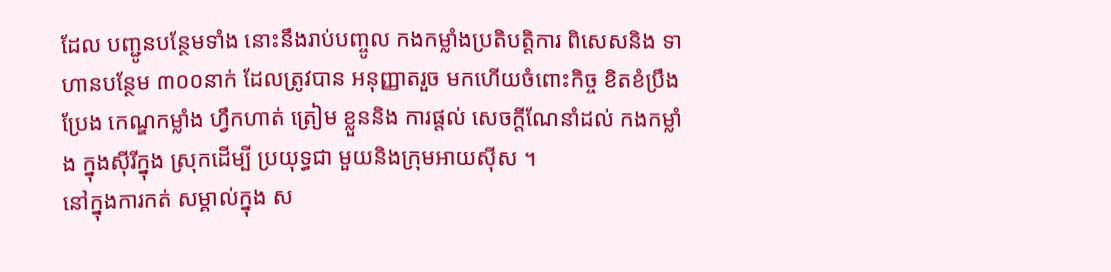ដែល បញ្ជូនបន្ថែមទាំង នោះនឹងរាប់បញ្ចូល កងកម្លាំងប្រតិបត្តិការ ពិសេសនិង ទាហានបន្ថែម ៣០០នាក់ ដែលត្រូវបាន អនុញ្ញាតរួច មកហើយចំពោះកិច្ច ខិតខំប្រឹងប្រែង កេណ្ឌកម្លាំង ហ្វឹកហាត់ ត្រៀម ខ្លួននិង ការផ្តល់ សេចក្តីណែនាំដល់ កងកម្លាំង ក្នុងស៊ីរីក្នុង ស្រុកដើម្បី ប្រយុទ្ធជា មួយនិងក្រុមអាយស៊ីស ។
នៅក្នុងការកត់ សម្គាល់ក្នុង ស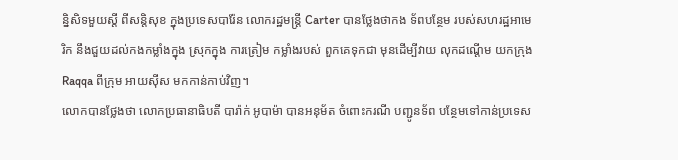ន្និសិទមួយស្តី ពីសន្តិសុខ ក្នុងប្រទេសបារ៉ែន លោករដ្ឋមន្ត្រី Carter បានថ្លែងថាកង ទ័ពបន្ថែម របស់សហរដ្ឋអាមេរិក នឹងជួយដល់កងកម្លាំងក្នុង ស្រុកក្នុង ការត្រៀម កម្លាំងរបស់ ពួកគេទុកជា មុនដើម្បីវាយ លុកដណ្តើម យកក្រុង Raqqa ពីក្រុម អាយស៊ីស មកកាន់កាប់វិញ។
លោកបានថ្លែងថា លោកប្រធានាធិបតី បារ៉ាក់ អូបាម៉ា បានអនុម័ត ចំពោះករណី បញ្ជូនទ័ព បន្ថែមទៅកាន់ប្រទេស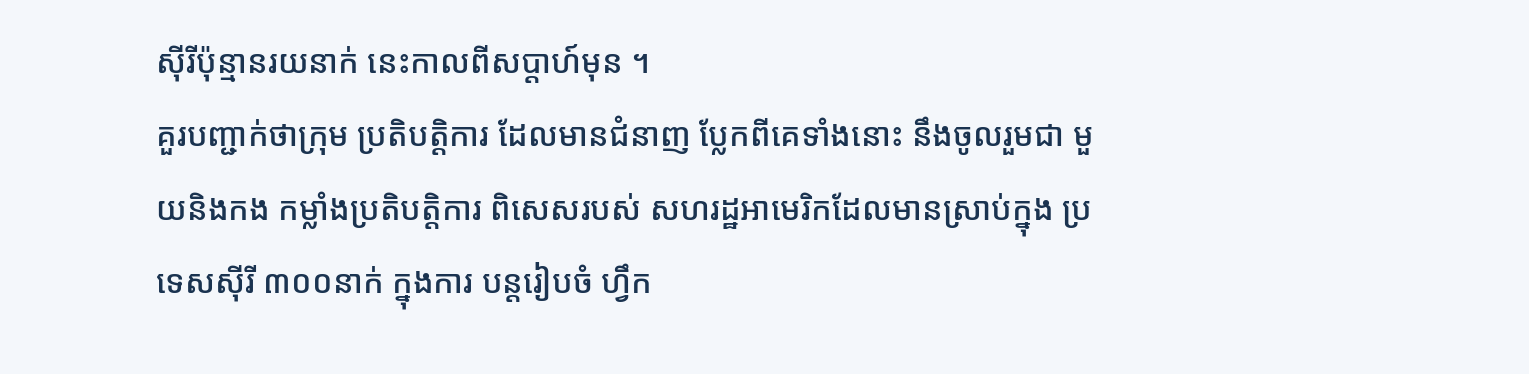ស៊ីរីប៉ុន្មានរយនាក់ នេះកាលពីសប្តាហ៍មុន ។
គួរបញ្ជាក់ថាក្រុម ប្រតិបត្តិការ ដែលមានជំនាញ ប្លែកពីគេទាំងនោះ នឹងចូលរួមជា មួយនិងកង កម្លាំងប្រតិបត្តិការ ពិសេសរបស់ សហរដ្ឋអាមេរិកដែលមានស្រាប់ក្នុង ប្រទេសស៊ីរី ៣០០នាក់ ក្នុងការ បន្តរៀបចំ ហ្វឹក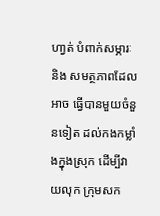ហា្វត់ បំពាក់សម្ភារៈនិង សមត្ថភាពដែលអាច ធ្វើបានមួយចំនួនទៀត ដល់កងកម្លាំងក្នុងស្រុក ដើម្បីវាយលុក ក្រុមសក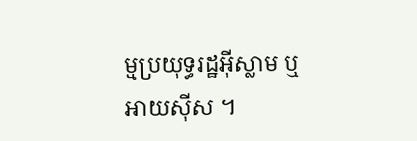ម្មប្រយុទ្ធរដ្ឋអ៊ីស្លាម ឬអាយស៊ីស ។